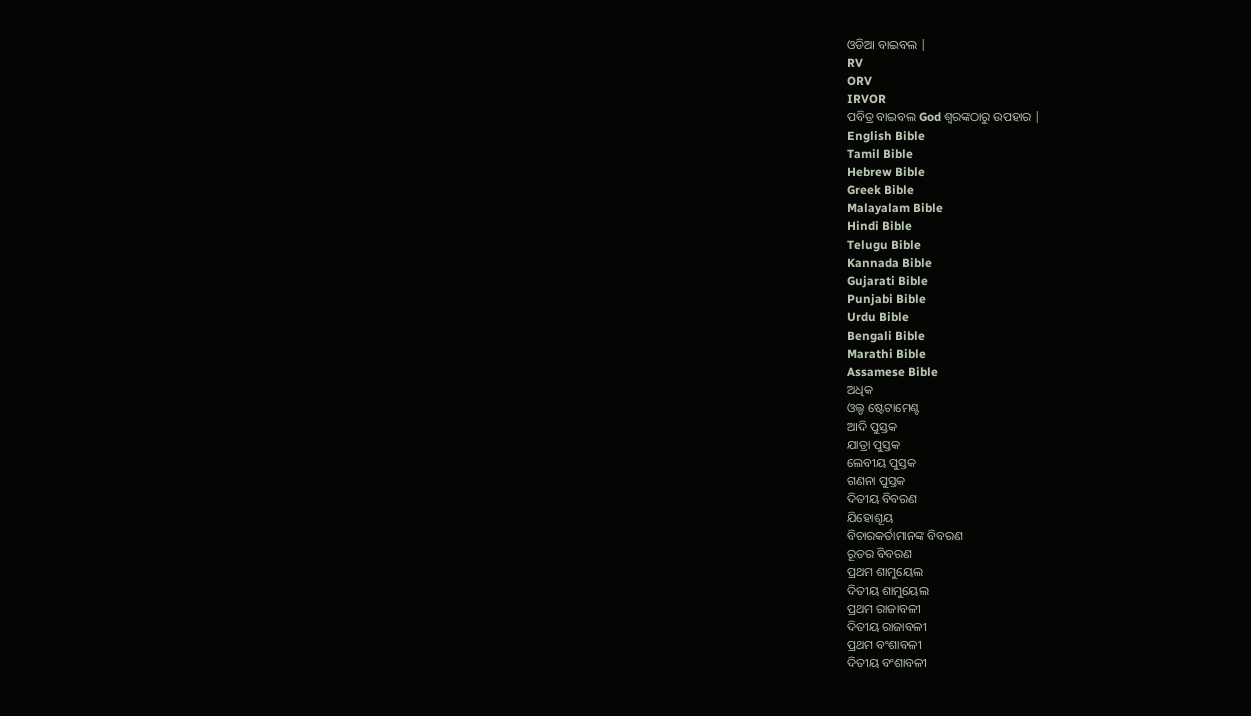ଓଡିଆ ବାଇବଲ |
RV
ORV
IRVOR
ପବିତ୍ର ବାଇବଲ God ଶ୍ବରଙ୍କଠାରୁ ଉପହାର |
English Bible
Tamil Bible
Hebrew Bible
Greek Bible
Malayalam Bible
Hindi Bible
Telugu Bible
Kannada Bible
Gujarati Bible
Punjabi Bible
Urdu Bible
Bengali Bible
Marathi Bible
Assamese Bible
ଅଧିକ
ଓଲ୍ଡ ଷ୍ଟେଟାମେଣ୍ଟ
ଆଦି ପୁସ୍ତକ
ଯାତ୍ରା ପୁସ୍ତକ
ଲେବୀୟ ପୁସ୍ତକ
ଗଣନା ପୁସ୍ତକ
ଦିତୀୟ ବିବରଣ
ଯିହୋଶୂୟ
ବିଚାରକର୍ତାମାନଙ୍କ ବିବରଣ
ରୂତର ବିବରଣ
ପ୍ରଥମ ଶାମୁୟେଲ
ଦିତୀୟ ଶାମୁୟେଲ
ପ୍ରଥମ ରାଜାବଳୀ
ଦିତୀୟ ରାଜାବଳୀ
ପ୍ରଥମ ବଂଶାବଳୀ
ଦିତୀୟ ବଂଶାବଳୀ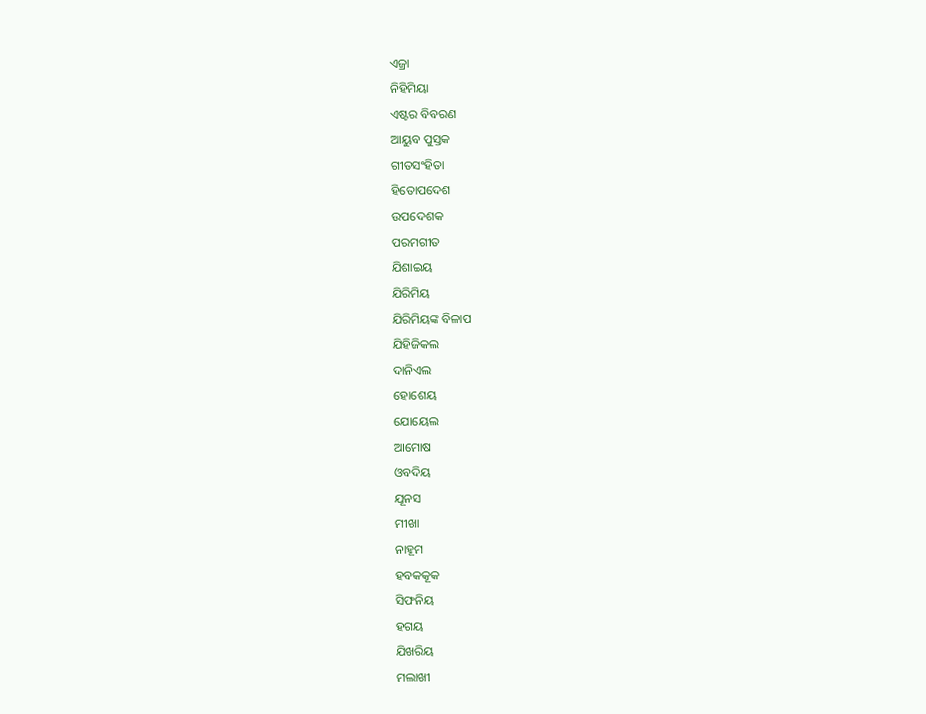ଏଜ୍ରା
ନିହିମିୟା
ଏଷ୍ଟର ବିବରଣ
ଆୟୁବ ପୁସ୍ତକ
ଗୀତସଂହିତା
ହିତୋପଦେଶ
ଉପଦେଶକ
ପରମଗୀତ
ଯିଶାଇୟ
ଯିରିମିୟ
ଯିରିମିୟଙ୍କ ବିଳାପ
ଯିହିଜିକଲ
ଦାନିଏଲ
ହୋଶେୟ
ଯୋୟେଲ
ଆମୋଷ
ଓବଦିୟ
ଯୂନସ
ମୀଖା
ନାହୂମ
ହବକକୂକ
ସିଫନିୟ
ହଗୟ
ଯିଖରିୟ
ମଲାଖୀ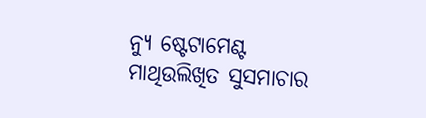ନ୍ୟୁ ଷ୍ଟେଟାମେଣ୍ଟ
ମାଥିଉଲିଖିତ ସୁସମାଚାର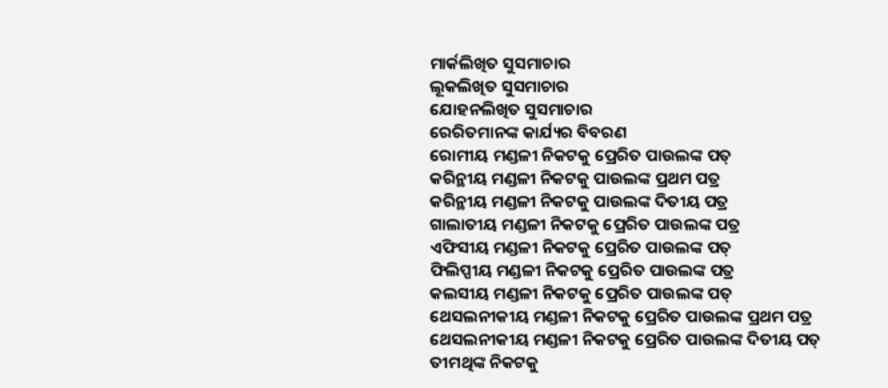ମାର୍କଲିଖିତ ସୁସମାଚାର
ଲୂକଲିଖିତ ସୁସମାଚାର
ଯୋହନଲିଖିତ ସୁସମାଚାର
ରେରିତମାନଙ୍କ କାର୍ଯ୍ୟର ବିବରଣ
ରୋମୀୟ ମଣ୍ଡଳୀ ନିକଟକୁ ପ୍ରେରିତ ପାଉଲଙ୍କ ପତ୍
କରିନ୍ଥୀୟ ମଣ୍ଡଳୀ ନିକଟକୁ ପାଉଲଙ୍କ ପ୍ରଥମ ପତ୍ର
କରିନ୍ଥୀୟ ମଣ୍ଡଳୀ ନିକଟକୁ ପାଉଲଙ୍କ ଦିତୀୟ ପତ୍ର
ଗାଲାତୀୟ ମଣ୍ଡଳୀ ନିକଟକୁ ପ୍ରେରିତ ପାଉଲଙ୍କ ପତ୍ର
ଏଫିସୀୟ ମଣ୍ଡଳୀ ନିକଟକୁ ପ୍ରେରିତ ପାଉଲଙ୍କ ପତ୍
ଫିଲିପ୍ପୀୟ ମଣ୍ଡଳୀ ନିକଟକୁ ପ୍ରେରିତ ପାଉଲଙ୍କ ପତ୍ର
କଲସୀୟ ମଣ୍ଡଳୀ ନିକଟକୁ ପ୍ରେରିତ ପାଉଲଙ୍କ ପତ୍
ଥେସଲନୀକୀୟ ମଣ୍ଡଳୀ ନିକଟକୁ ପ୍ରେରିତ ପାଉଲଙ୍କ ପ୍ରଥମ ପତ୍ର
ଥେସଲନୀକୀୟ ମଣ୍ଡଳୀ ନିକଟକୁ ପ୍ରେରିତ ପାଉଲଙ୍କ ଦିତୀୟ ପତ୍
ତୀମଥିଙ୍କ ନିକଟକୁ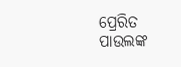ପ୍ରେରିତ ପାଉଲଙ୍କ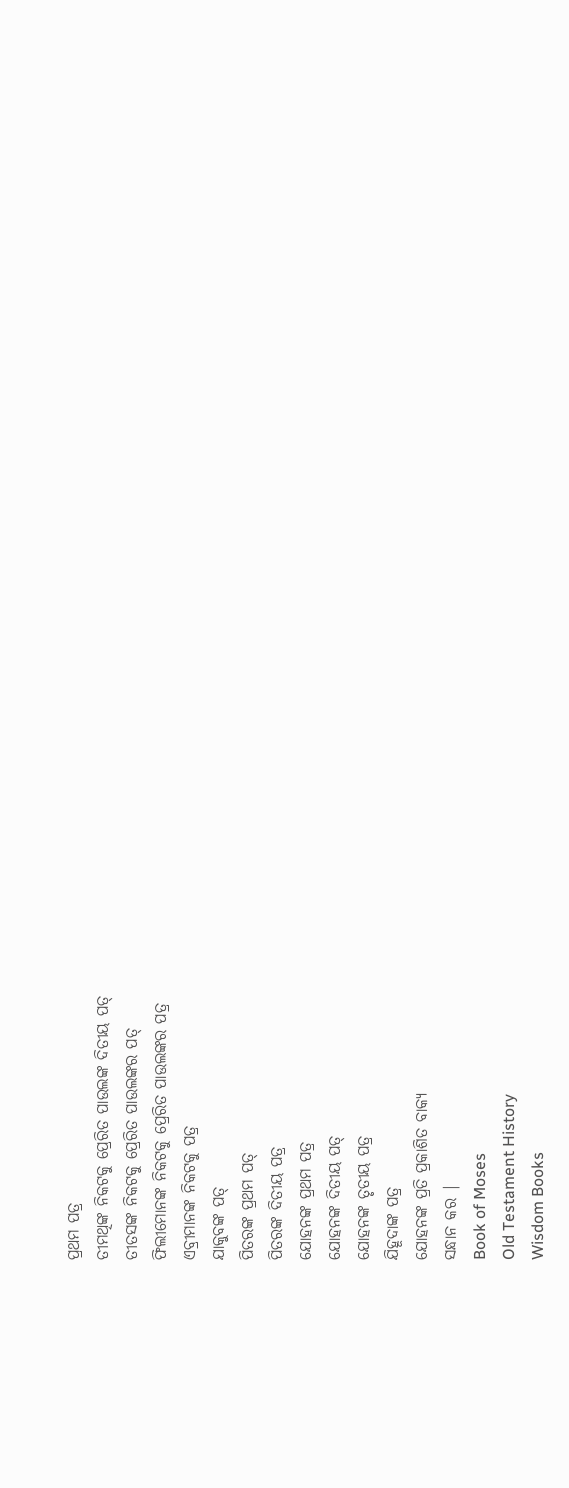ପ୍ରଥମ ପତ୍ର
ତୀମଥିଙ୍କ ନିକଟକୁ ପ୍ରେରିତ ପାଉଲଙ୍କ ଦିତୀୟ ପତ୍
ତୀତସଙ୍କ ନିକଟକୁ ପ୍ରେରିତ ପାଉଲଙ୍କର ପତ୍
ଫିଲୀମୋନଙ୍କ ନିକଟକୁ ପ୍ରେରିତ ପାଉଲଙ୍କର ପତ୍ର
ଏବ୍ରୀମାନଙ୍କ ନିକଟକୁ ପତ୍ର
ଯାକୁବଙ୍କ ପତ୍
ପିତରଙ୍କ ପ୍ରଥମ ପତ୍
ପିତରଙ୍କ ଦିତୀୟ ପତ୍ର
ଯୋହନଙ୍କ ପ୍ରଥମ ପତ୍ର
ଯୋହନଙ୍କ ଦିତୀୟ ପତ୍
ଯୋହନଙ୍କ ତୃତୀୟ ପତ୍ର
ଯିହୂଦାଙ୍କ ପତ୍ର
ଯୋହନଙ୍କ ପ୍ରତି ପ୍ରକାଶିତ ବାକ୍ୟ
ସନ୍ଧାନ କର |
Book of Moses
Old Testament History
Wisdom Books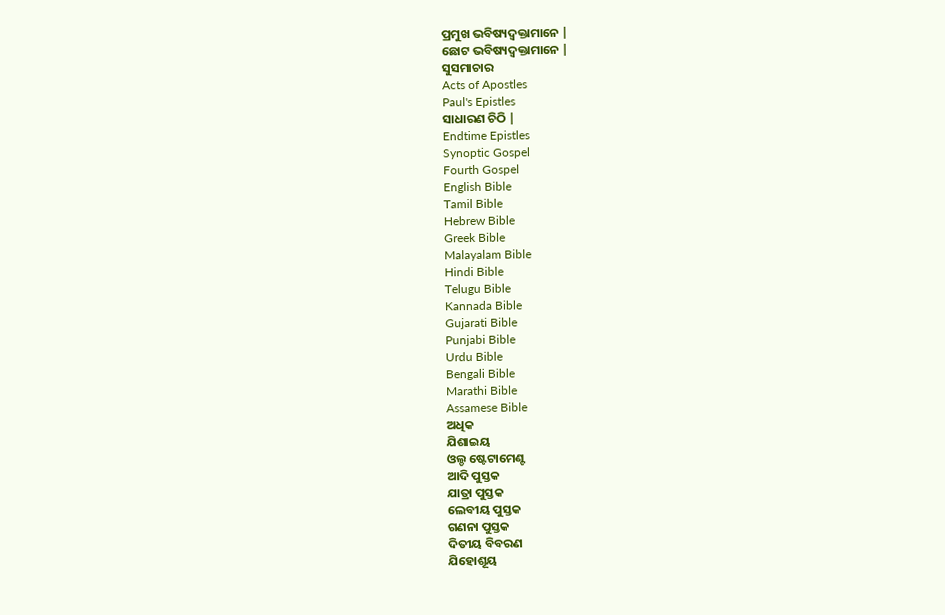ପ୍ରମୁଖ ଭବିଷ୍ୟଦ୍ବକ୍ତାମାନେ |
ଛୋଟ ଭବିଷ୍ୟଦ୍ବକ୍ତାମାନେ |
ସୁସମାଚାର
Acts of Apostles
Paul's Epistles
ସାଧାରଣ ଚିଠି |
Endtime Epistles
Synoptic Gospel
Fourth Gospel
English Bible
Tamil Bible
Hebrew Bible
Greek Bible
Malayalam Bible
Hindi Bible
Telugu Bible
Kannada Bible
Gujarati Bible
Punjabi Bible
Urdu Bible
Bengali Bible
Marathi Bible
Assamese Bible
ଅଧିକ
ଯିଶାଇୟ
ଓଲ୍ଡ ଷ୍ଟେଟାମେଣ୍ଟ
ଆଦି ପୁସ୍ତକ
ଯାତ୍ରା ପୁସ୍ତକ
ଲେବୀୟ ପୁସ୍ତକ
ଗଣନା ପୁସ୍ତକ
ଦିତୀୟ ବିବରଣ
ଯିହୋଶୂୟ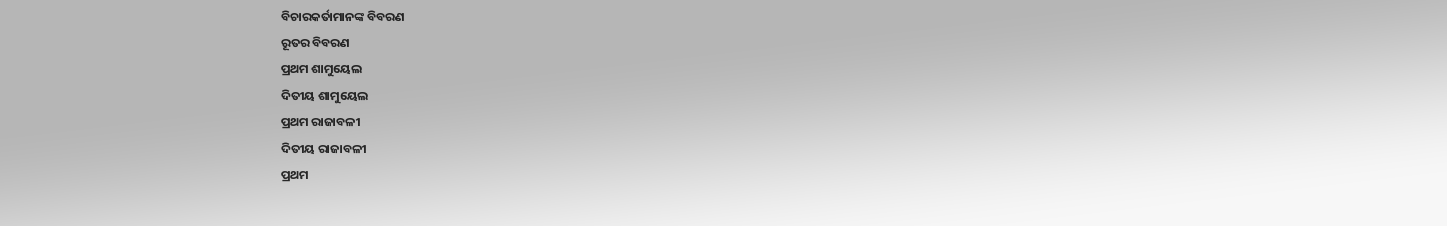ବିଚାରକର୍ତାମାନଙ୍କ ବିବରଣ
ରୂତର ବିବରଣ
ପ୍ରଥମ ଶାମୁୟେଲ
ଦିତୀୟ ଶାମୁୟେଲ
ପ୍ରଥମ ରାଜାବଳୀ
ଦିତୀୟ ରାଜାବଳୀ
ପ୍ରଥମ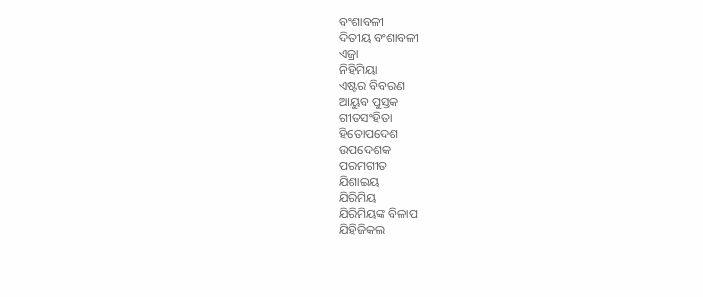ବଂଶାବଳୀ
ଦିତୀୟ ବଂଶାବଳୀ
ଏଜ୍ରା
ନିହିମିୟା
ଏଷ୍ଟର ବିବରଣ
ଆୟୁବ ପୁସ୍ତକ
ଗୀତସଂହିତା
ହିତୋପଦେଶ
ଉପଦେଶକ
ପରମଗୀତ
ଯିଶାଇୟ
ଯିରିମିୟ
ଯିରିମିୟଙ୍କ ବିଳାପ
ଯିହିଜିକଲ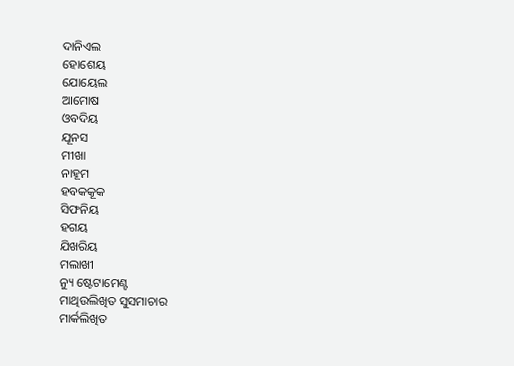ଦାନିଏଲ
ହୋଶେୟ
ଯୋୟେଲ
ଆମୋଷ
ଓବଦିୟ
ଯୂନସ
ମୀଖା
ନାହୂମ
ହବକକୂକ
ସିଫନିୟ
ହଗୟ
ଯିଖରିୟ
ମଲାଖୀ
ନ୍ୟୁ ଷ୍ଟେଟାମେଣ୍ଟ
ମାଥିଉଲିଖିତ ସୁସମାଚାର
ମାର୍କଲିଖିତ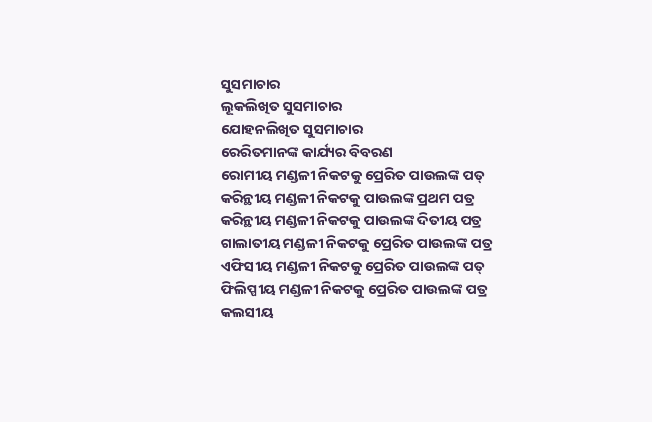ସୁସମାଚାର
ଲୂକଲିଖିତ ସୁସମାଚାର
ଯୋହନଲିଖିତ ସୁସମାଚାର
ରେରିତମାନଙ୍କ କାର୍ଯ୍ୟର ବିବରଣ
ରୋମୀୟ ମଣ୍ଡଳୀ ନିକଟକୁ ପ୍ରେରିତ ପାଉଲଙ୍କ ପତ୍
କରିନ୍ଥୀୟ ମଣ୍ଡଳୀ ନିକଟକୁ ପାଉଲଙ୍କ ପ୍ରଥମ ପତ୍ର
କରିନ୍ଥୀୟ ମଣ୍ଡଳୀ ନିକଟକୁ ପାଉଲଙ୍କ ଦିତୀୟ ପତ୍ର
ଗାଲାତୀୟ ମଣ୍ଡଳୀ ନିକଟକୁ ପ୍ରେରିତ ପାଉଲଙ୍କ ପତ୍ର
ଏଫିସୀୟ ମଣ୍ଡଳୀ ନିକଟକୁ ପ୍ରେରିତ ପାଉଲଙ୍କ ପତ୍
ଫିଲିପ୍ପୀୟ ମଣ୍ଡଳୀ ନିକଟକୁ ପ୍ରେରିତ ପାଉଲଙ୍କ ପତ୍ର
କଲସୀୟ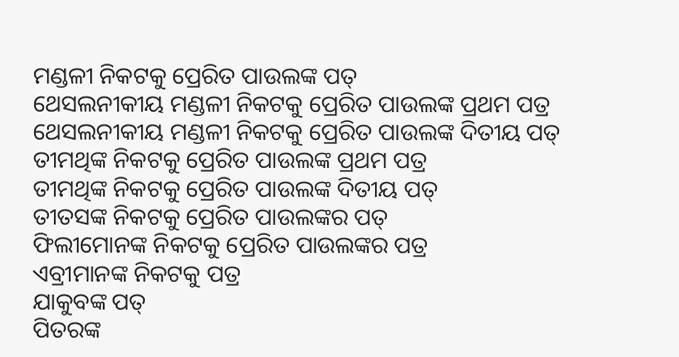ମଣ୍ଡଳୀ ନିକଟକୁ ପ୍ରେରିତ ପାଉଲଙ୍କ ପତ୍
ଥେସଲନୀକୀୟ ମଣ୍ଡଳୀ ନିକଟକୁ ପ୍ରେରିତ ପାଉଲଙ୍କ ପ୍ରଥମ ପତ୍ର
ଥେସଲନୀକୀୟ ମଣ୍ଡଳୀ ନିକଟକୁ ପ୍ରେରିତ ପାଉଲଙ୍କ ଦିତୀୟ ପତ୍
ତୀମଥିଙ୍କ ନିକଟକୁ ପ୍ରେରିତ ପାଉଲଙ୍କ ପ୍ରଥମ ପତ୍ର
ତୀମଥିଙ୍କ ନିକଟକୁ ପ୍ରେରିତ ପାଉଲଙ୍କ ଦିତୀୟ ପତ୍
ତୀତସଙ୍କ ନିକଟକୁ ପ୍ରେରିତ ପାଉଲଙ୍କର ପତ୍
ଫିଲୀମୋନଙ୍କ ନିକଟକୁ ପ୍ରେରିତ ପାଉଲଙ୍କର ପତ୍ର
ଏବ୍ରୀମାନଙ୍କ ନିକଟକୁ ପତ୍ର
ଯାକୁବଙ୍କ ପତ୍
ପିତରଙ୍କ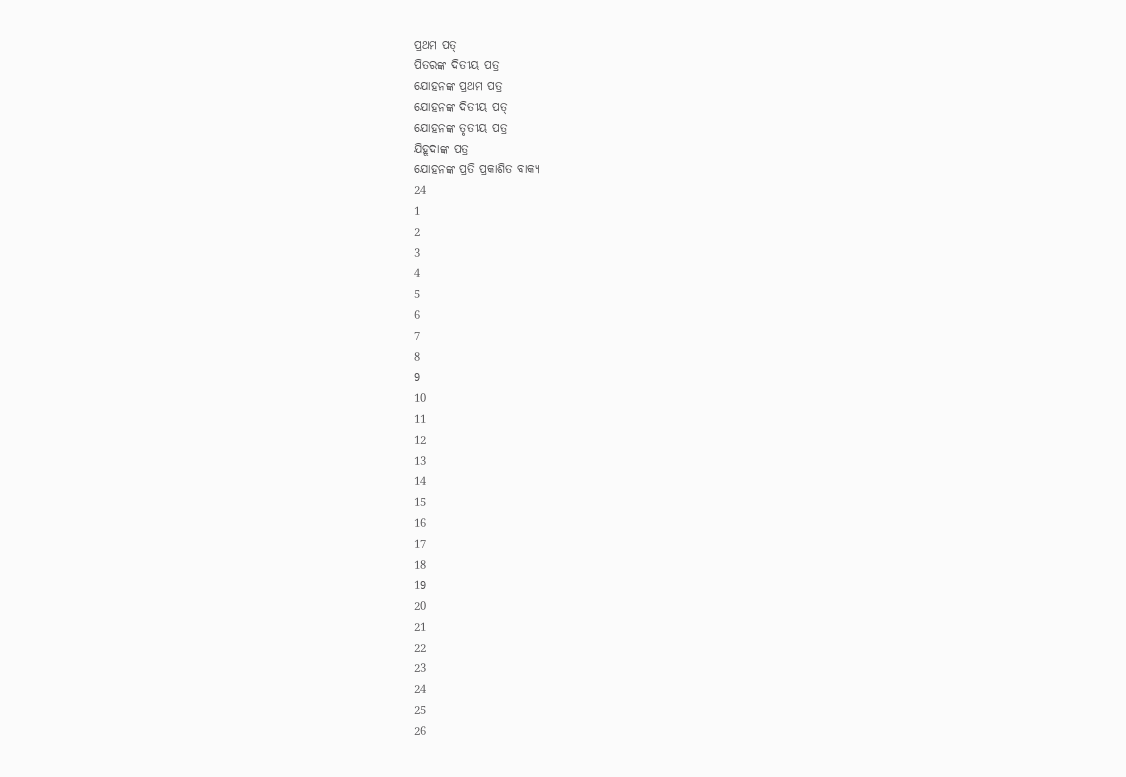ପ୍ରଥମ ପତ୍
ପିତରଙ୍କ ଦିତୀୟ ପତ୍ର
ଯୋହନଙ୍କ ପ୍ରଥମ ପତ୍ର
ଯୋହନଙ୍କ ଦିତୀୟ ପତ୍
ଯୋହନଙ୍କ ତୃତୀୟ ପତ୍ର
ଯିହୂଦାଙ୍କ ପତ୍ର
ଯୋହନଙ୍କ ପ୍ରତି ପ୍ରକାଶିତ ବାକ୍ୟ
24
1
2
3
4
5
6
7
8
9
10
11
12
13
14
15
16
17
18
19
20
21
22
23
24
25
26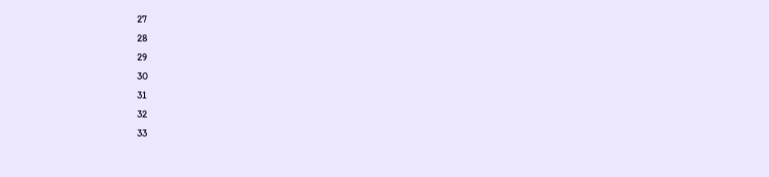27
28
29
30
31
32
33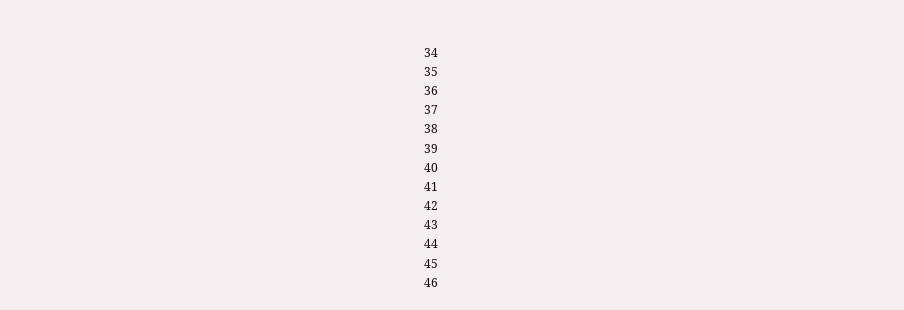34
35
36
37
38
39
40
41
42
43
44
45
46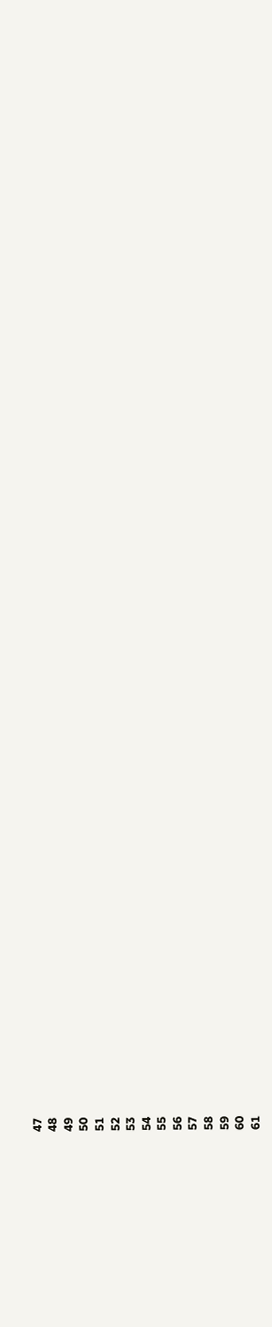47
48
49
50
51
52
53
54
55
56
57
58
59
60
61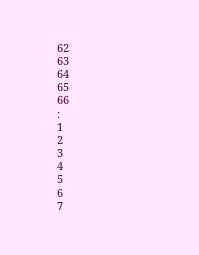62
63
64
65
66
:
1
2
3
4
5
6
7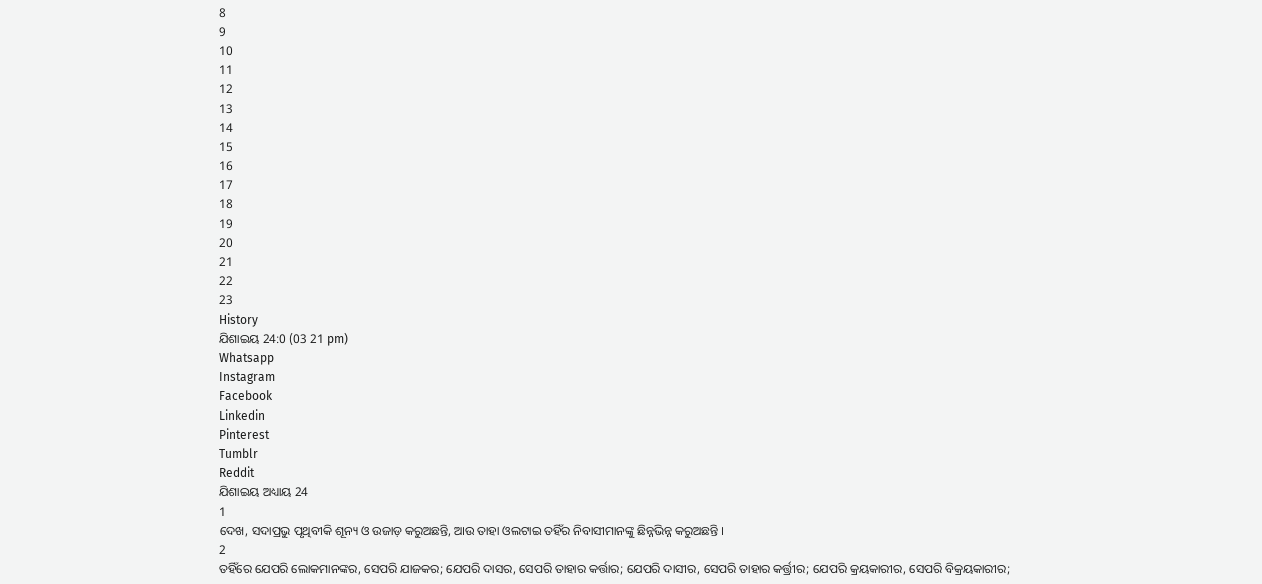8
9
10
11
12
13
14
15
16
17
18
19
20
21
22
23
History
ଯିଶାଇୟ 24:0 (03 21 pm)
Whatsapp
Instagram
Facebook
Linkedin
Pinterest
Tumblr
Reddit
ଯିଶାଇୟ ଅଧ୍ୟାୟ 24
1
ଦେଖ, ସଦାପ୍ରଭୁ ପୃଥିବୀକି ଶୂନ୍ୟ ଓ ଉଜାଡ଼ କରୁଅଛନ୍ତି, ଆଉ ତାହା ଓଲଟାଇ ତହିଁର ନିବାସୀମାନଙ୍କୁ ଛିନ୍ନଭିନ୍ନ କରୁଅଛନ୍ତି ।
2
ତହିଁରେ ଯେପରି ଲୋକମାନଙ୍କର, ସେପରି ଯାଜକର; ଯେପରି ଦାସର, ସେପରି ତାହାର କର୍ତ୍ତାର; ଯେପରି ଦାସୀର, ସେପରି ତାହାର କର୍ତ୍ତ୍ରୀର; ଯେପରି କ୍ରୟକାରୀର, ସେପରି ବିକ୍ରୟକାରୀର;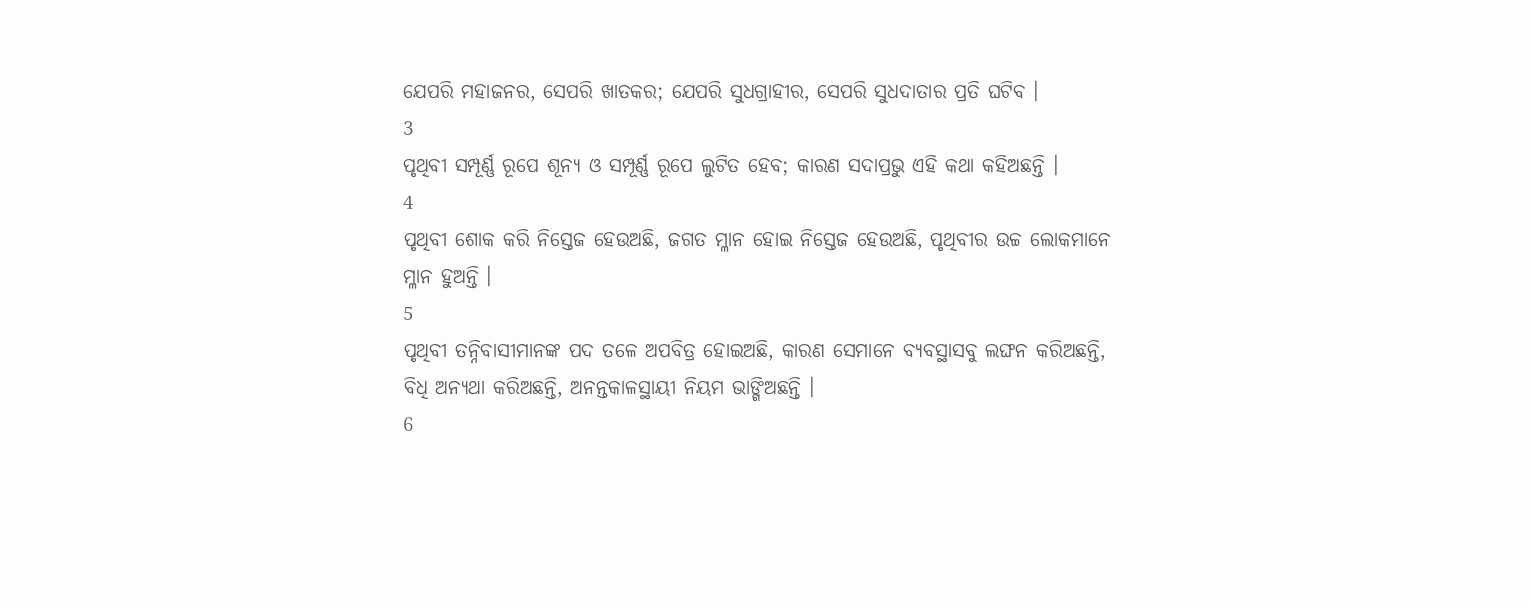ଯେପରି ମହାଜନର, ସେପରି ଖାତକର; ଯେପରି ସୁଧଗ୍ରାହୀର, ସେପରି ସୁଧଦାତାର ପ୍ରତି ଘଟିବ ।
3
ପୃଥିବୀ ସମ୍ପୂର୍ଣ୍ଣ ରୂପେ ଶୂନ୍ୟ ଓ ସମ୍ପୂର୍ଣ୍ଣ ରୂପେ ଲୁଟିତ ହେବ; କାରଣ ସଦାପ୍ରଭୁ ଏହି କଥା କହିଅଛନ୍ତି ।
4
ପୃଥିବୀ ଶୋକ କରି ନିସ୍ତେଜ ହେଉଅଛି, ଜଗତ ମ୍ଳାନ ହୋଇ ନିସ୍ତେଜ ହେଉଅଛି, ପୃଥିବୀର ଉଚ୍ଚ ଲୋକମାନେ ମ୍ଳାନ ହୁଅନ୍ତି ।
5
ପୃଥିବୀ ତନ୍ନିବାସୀମାନଙ୍କ ପଦ ତଳେ ଅପବିତ୍ର ହୋଇଅଛି, କାରଣ ସେମାନେ ବ୍ୟବସ୍ଥାସବୁ ଲଙ୍ଘନ କରିଅଛନ୍ତି, ବିଧି ଅନ୍ୟଥା କରିଅଛନ୍ତି, ଅନନ୍ତକାଳସ୍ଥାୟୀ ନିୟମ ଭାଙ୍ଗିଅଛନ୍ତି ।
6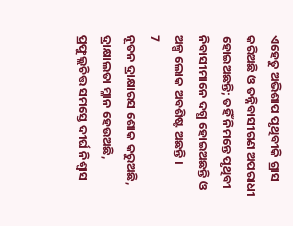ଏହେତୁ ଅଭିଶାପ ପୃଥିବୀକି ଗ୍ରାସ କରିଅଛି ଓ ତନ୍ନିବାସୀଗଣ ଅପରାଧୀ ହୋଇଅଛନ୍ତି; ତହିଁ ନିମନ୍ତେ ପୃଥିବୀ ନିବାସୀମାନେ ଦଗ୍ଧ ହୋଇଅଛନ୍ତି ଓ ଅଳ୍ପ ଲୋକ ଅବଶିଷ୍ଟ ଅଛନ୍ତି ।
7
ନୂତନ ଦ୍ରାକ୍ଷାରସ ଶୋକ କରୁଅଛି, ଦ୍ରାକ୍ଷାଲତା ମ୍ଳାନ ହେଉଅଛି, ପ୍ରଫୁଲ୍ଲଚିତ୍ତ ସମସ୍ତେ ଦୀର୍ଘ ନିଶ୍ଵାସ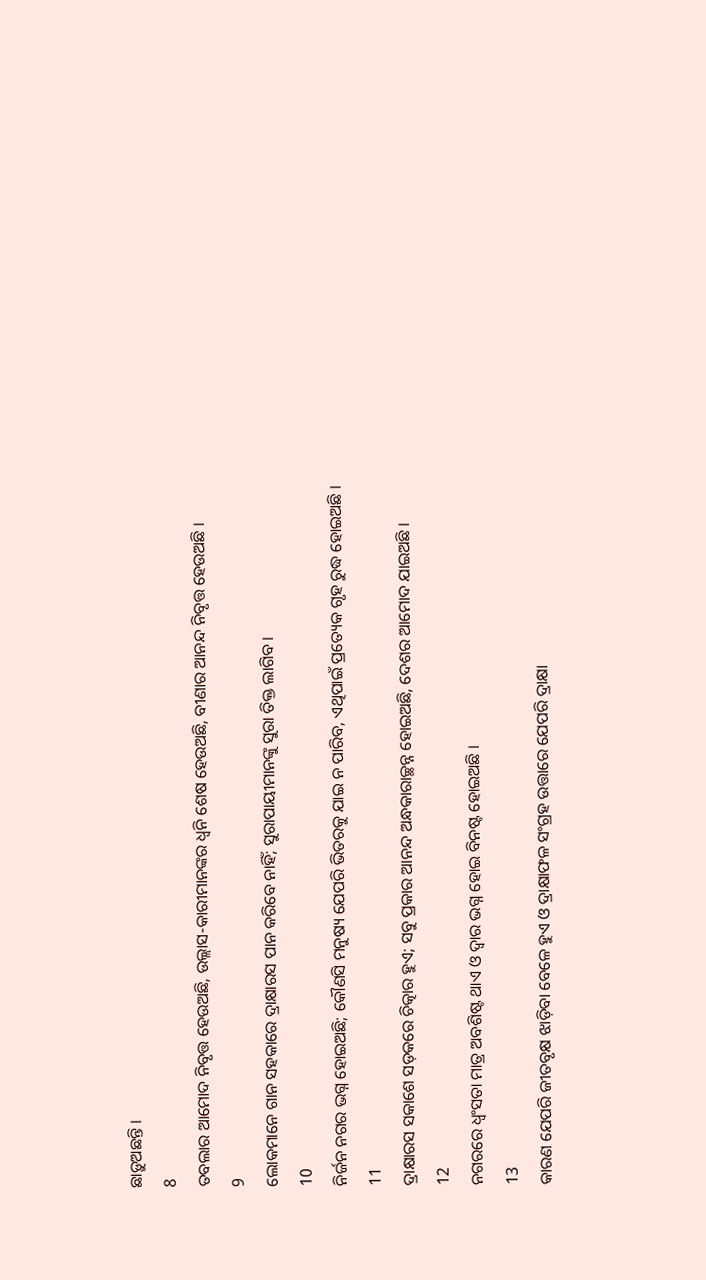ଛାଡ଼ୁଅଛନ୍ତି ।
8
ତବଲାର ଆମୋଦ ନିବୃତ୍ତ ହେଉଅଛି, ଉଲ୍ଲାସ-କାରୀମାନଙ୍କର ଧ୍ଵନି ଶେଷ ହେଉଅଛି, ବୀଣାର ଆନନ୍ଦ ନିବୃତ୍ତ ହେଉଅଛି ।
9
ଲୋକମାନେ ଗାନ ସହକାରେ ଦ୍ରାକ୍ଷାରସ ପାନ କରିବେ ନାହିଁ; ସୁରାପାୟୀମାନଙ୍କୁ ସୁରା ତିକ୍ତ ଲାଗିବ ।
10
ନିର୍ଜନ ନଗର ଭଗ୍ନ ହୋଇଅଛି; କୌଣସି ମନୁଷ୍ୟ ଯେପରି ଭିତରକୁ ଯାଇ ନ ପାରିବ, ଏଥିପାଇଁ ପ୍ରତ୍ୟେକ ଗୃହ ରୁଦ୍ଧ ହୋଇଅଛି ।
11
ଦ୍ରାକ୍ଷାରସ ସକାଶେ ସଡ଼କରେ ଚିତ୍କାର ହୁଏ; ସବୁ ପ୍ରକାର ଆନନ୍ଦ ଅନ୍ଧକାରାଚ୍ଛନ୍ନ ହୋଇଅଛି, ଦେଶର ଆମୋଦ ଯାଇଅଛି ।
12
ନଗରରେ ଧ୍ଵଂସତା ମାତ୍ର ଅବଶିଷ୍ଟ ଥାଏ ଓ ଦ୍ଵାର ଭଗ୍ନ ହୋଇ ବିନଷ୍ଟ ହୋଇଅଛି ।
13
କାରଣ ଯେପରି ଜୀତବୃକ୍ଷ ଝାଡ଼ିବା ବେଳେ ହୁଏ ଓ ଦ୍ରାକ୍ଷାଫଳ ସଂଗ୍ରହ ଉତ୍ତାରେ ଯେପରି ଦ୍ରାକ୍ଷା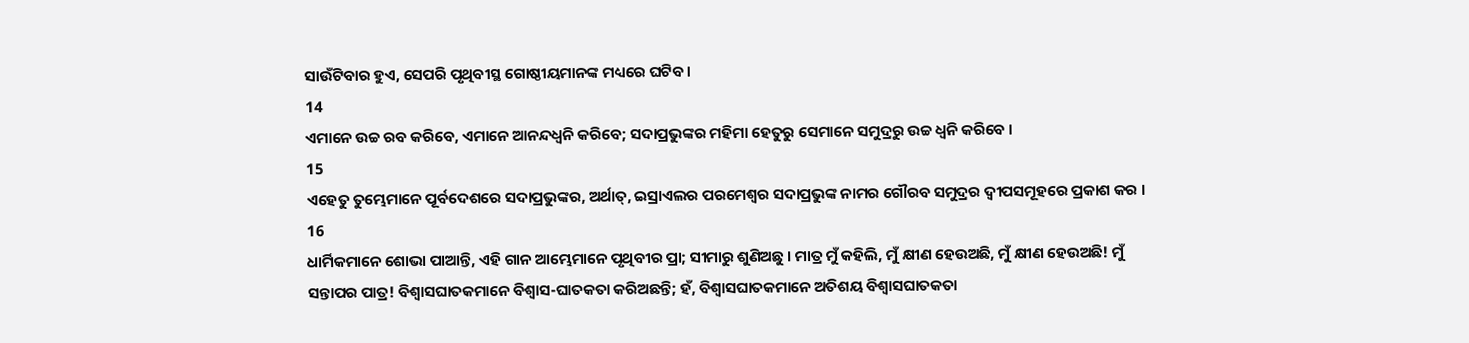ସାଉଁଟିବାର ହୁଏ, ସେପରି ପୃଥିବୀସ୍ଥ ଗୋଷ୍ଠୀୟମାନଙ୍କ ମଧ୍ୟରେ ଘଟିବ ।
14
ଏମାନେ ଉଚ୍ଚ ରବ କରିବେ, ଏମାନେ ଆନନ୍ଦଧ୍ଵନି କରିବେ; ସଦାପ୍ରଭୁଙ୍କର ମହିମା ହେତୁରୁ ସେମାନେ ସମୁଦ୍ରରୁ ଉଚ୍ଚ ଧ୍ଵନି କରିବେ ।
15
ଏହେତୁ ତୁମ୍ଭେମାନେ ପୂର୍ବଦେଶରେ ସଦାପ୍ରଭୁଙ୍କର, ଅର୍ଥାତ୍, ଇସ୍ରାଏଲର ପରମେଶ୍ଵର ସଦାପ୍ରଭୁଙ୍କ ନାମର ଗୌରବ ସମୁଦ୍ରର ଦ୍ଵୀପସମୂହରେ ପ୍ରକାଶ କର ।
16
ଧାର୍ମିକମାନେ ଶୋଭା ପାଆନ୍ତି, ଏହି ଗାନ ଆମ୍ଭେମାନେ ପୃଥିବୀର ପ୍ରା; ସୀମାରୁ ଶୁଣିଅଛୁ । ମାତ୍ର ମୁଁ କହିଲି, ମୁଁ କ୍ଷୀଣ ହେଉଅଛି, ମୁଁ କ୍ଷୀଣ ହେଉଅଛି! ମୁଁ ସନ୍ତାପର ପାତ୍ର! ବିଶ୍ଵାସଘାତକମାନେ ବିଶ୍ଵାସ-ଘାତକତା କରିଅଛନ୍ତି; ହଁ, ବିଶ୍ଵାସଘାତକମାନେ ଅତିଶୟ ବିଶ୍ଵାସଘାତକତା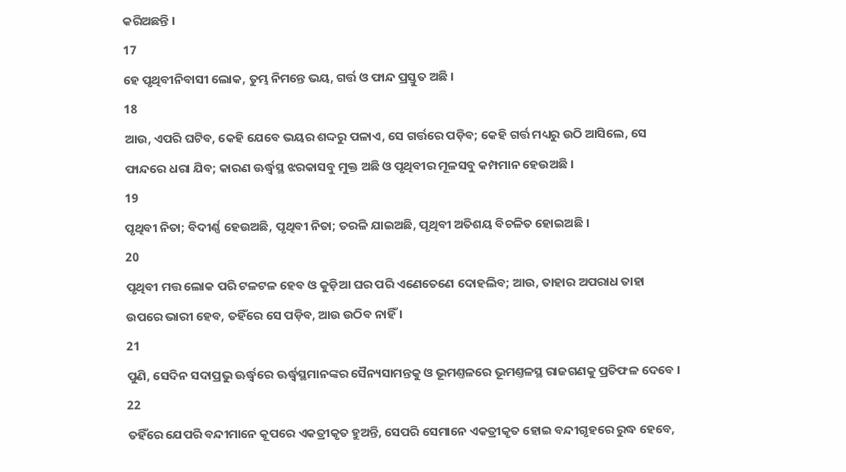କରିଅଛନ୍ତି ।
17
ହେ ପୃଥିବୀନିବାସୀ ଲୋକ, ତୁମ୍ଭ ନିମନ୍ତେ ଭୟ, ଗର୍ତ୍ତ ଓ ଫାନ୍ଦ ପ୍ରସ୍ତୁତ ଅଛି ।
18
ଆଉ, ଏପରି ଘଟିବ, କେହି ଯେବେ ଭୟର ଶଦ୍ଦରୁ ପଳାଏ, ସେ ଗର୍ତ୍ତରେ ପଡ଼ିବ; କେହି ଗର୍ତ୍ତ ମଧ୍ୟରୁ ଉଠି ଆସିଲେ, ସେ ଫାନ୍ଦରେ ଧରା ଯିବ; କାରଣ ଊର୍ଦ୍ଧ୍ଵସ୍ଥ ଝରକାସବୁ ମୁକ୍ତ ଅଛି ଓ ପୃଥିବୀର ମୂଳସବୁ କମ୍ପମାନ ହେଉଅଛି ।
19
ପୃଥିବୀ ନିତା; ବିଦୀର୍ଣ୍ଣ ହେଉଅଛି, ପୃଥିବୀ ନିତା; ତରଳି ଯାଇଅଛି, ପୃଥିବୀ ଅତିଶୟ ବିଚଳିତ ହୋଇଅଛି ।
20
ପୃଥିବୀ ମତ୍ତ ଲୋକ ପରି ଟଳଟଳ ହେବ ଓ କୁଡ଼ିଆ ଘର ପରି ଏଣେତେଣେ ଦୋହଲିବ; ଆଉ, ତାହାର ଅପରାଧ ତାହା ଉପରେ ଭାରୀ ହେବ, ତହିଁରେ ସେ ପଡ଼ିବ, ଆଉ ଉଠିବ ନାହିଁ ।
21
ପୁଣି, ସେଦିନ ସଦାପ୍ରଭୁ ଊର୍ଦ୍ଧ୍ଵରେ ଊର୍ଦ୍ଧ୍ଵସ୍ଥମାନଙ୍କର ସୈନ୍ୟସାମନ୍ତକୁ ଓ ଭୂମଣ୍ତଳରେ ଭୂମଣ୍ତଳସ୍ଥ ରାଜଗଣକୁ ପ୍ରତିଫଳ ଦେବେ ।
22
ତହିଁରେ ଯେପରି ବନ୍ଦୀମାନେ କୂପରେ ଏକତ୍ରୀକୃତ ହୁଅନ୍ତି, ସେପରି ସେମାନେ ଏକତ୍ରୀକୃତ ହୋଇ ବନ୍ଦୀଗୃହରେ ରୁଦ୍ଧ ହେବେ,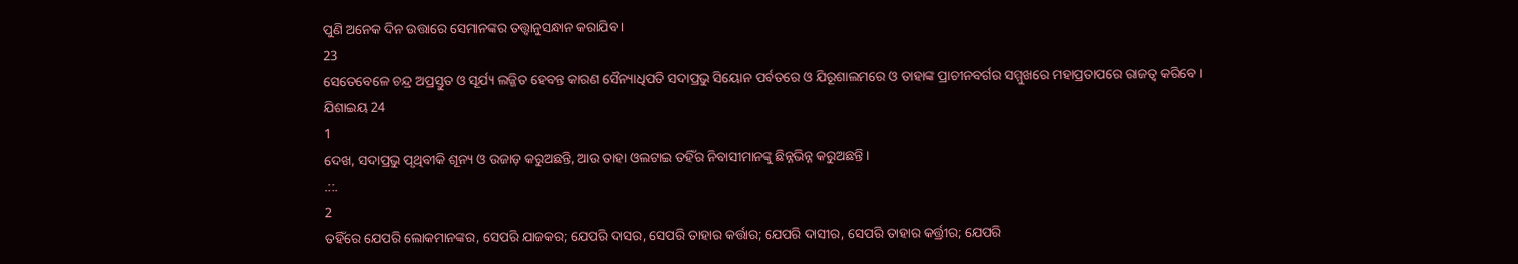ପୁଣି ଅନେକ ଦିନ ଉତ୍ତାରେ ସେମାନଙ୍କର ତତ୍ତ୍ଵାନୁସନ୍ଧାନ କରାଯିବ ।
23
ସେତେବେଳେ ଚନ୍ଦ୍ର ଅପ୍ରସ୍ତୁତ ଓ ସୂର୍ଯ୍ୟ ଲଜ୍ଜିତ ହେବନ୍ତ କାରଣ ସୈନ୍ୟାଧିପତି ସଦାପ୍ରଭୁ ସିୟୋନ ପର୍ବତରେ ଓ ଯିରୂଶାଲମରେ ଓ ତାହାଙ୍କ ପ୍ରାଚୀନବର୍ଗର ସମ୍ମୁଖରେ ମହାପ୍ରତାପରେ ରାଜତ୍ଵ କରିବେ ।
ଯିଶାଇୟ 24
1
ଦେଖ, ସଦାପ୍ରଭୁ ପୃଥିବୀକି ଶୂନ୍ୟ ଓ ଉଜାଡ଼ କରୁଅଛନ୍ତି, ଆଉ ତାହା ଓଲଟାଇ ତହିଁର ନିବାସୀମାନଙ୍କୁ ଛିନ୍ନଭିନ୍ନ କରୁଅଛନ୍ତି ।
.::.
2
ତହିଁରେ ଯେପରି ଲୋକମାନଙ୍କର, ସେପରି ଯାଜକର; ଯେପରି ଦାସର, ସେପରି ତାହାର କର୍ତ୍ତାର; ଯେପରି ଦାସୀର, ସେପରି ତାହାର କର୍ତ୍ତ୍ରୀର; ଯେପରି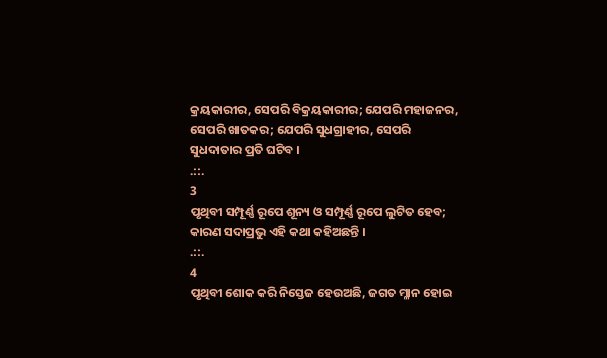କ୍ରୟକାରୀର, ସେପରି ବିକ୍ରୟକାରୀର; ଯେପରି ମହାଜନର, ସେପରି ଖାତକର; ଯେପରି ସୁଧଗ୍ରାହୀର, ସେପରି ସୁଧଦାତାର ପ୍ରତି ଘଟିବ ।
.::.
3
ପୃଥିବୀ ସମ୍ପୂର୍ଣ୍ଣ ରୂପେ ଶୂନ୍ୟ ଓ ସମ୍ପୂର୍ଣ୍ଣ ରୂପେ ଲୁଟିତ ହେବ; କାରଣ ସଦାପ୍ରଭୁ ଏହି କଥା କହିଅଛନ୍ତି ।
.::.
4
ପୃଥିବୀ ଶୋକ କରି ନିସ୍ତେଜ ହେଉଅଛି, ଜଗତ ମ୍ଳାନ ହୋଇ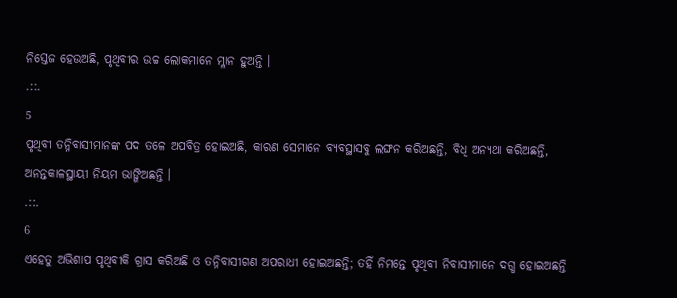ନିସ୍ତେଜ ହେଉଅଛି, ପୃଥିବୀର ଉଚ୍ଚ ଲୋକମାନେ ମ୍ଳାନ ହୁଅନ୍ତି ।
.::.
5
ପୃଥିବୀ ତନ୍ନିବାସୀମାନଙ୍କ ପଦ ତଳେ ଅପବିତ୍ର ହୋଇଅଛି, କାରଣ ସେମାନେ ବ୍ୟବସ୍ଥାସବୁ ଲଙ୍ଘନ କରିଅଛନ୍ତି, ବିଧି ଅନ୍ୟଥା କରିଅଛନ୍ତି, ଅନନ୍ତକାଳସ୍ଥାୟୀ ନିୟମ ଭାଙ୍ଗିଅଛନ୍ତି ।
.::.
6
ଏହେତୁ ଅଭିଶାପ ପୃଥିବୀକି ଗ୍ରାସ କରିଅଛି ଓ ତନ୍ନିବାସୀଗଣ ଅପରାଧୀ ହୋଇଅଛନ୍ତି; ତହିଁ ନିମନ୍ତେ ପୃଥିବୀ ନିବାସୀମାନେ ଦଗ୍ଧ ହୋଇଅଛନ୍ତି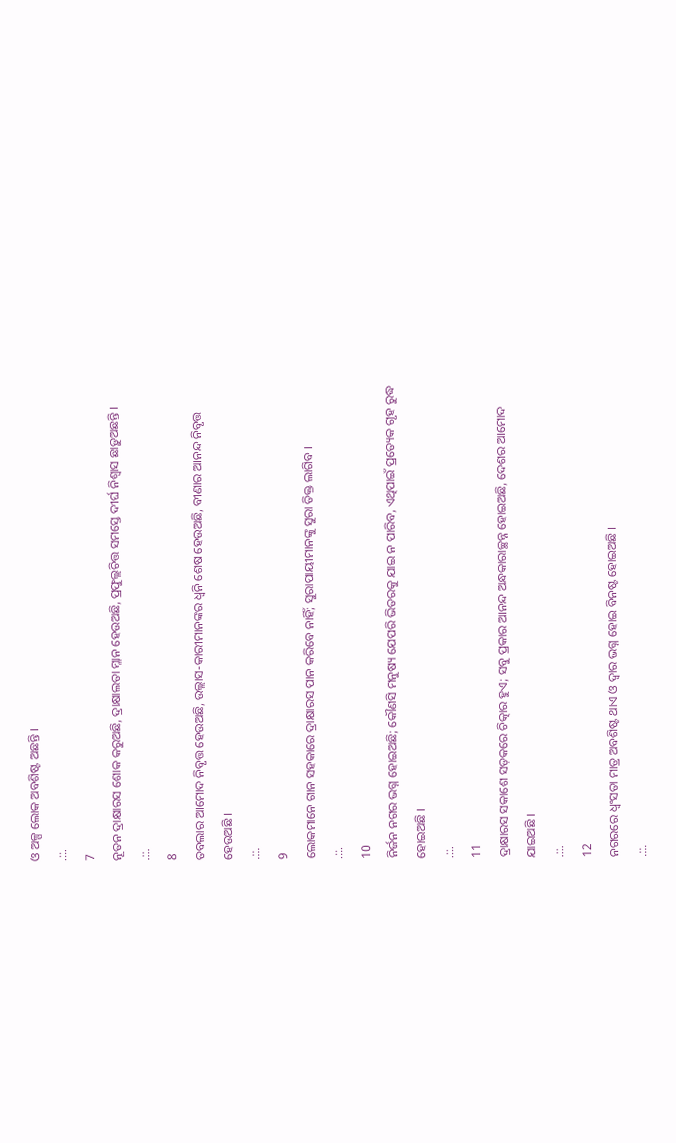ଓ ଅଳ୍ପ ଲୋକ ଅବଶିଷ୍ଟ ଅଛନ୍ତି ।
.::.
7
ନୂତନ ଦ୍ରାକ୍ଷାରସ ଶୋକ କରୁଅଛି, ଦ୍ରାକ୍ଷାଲତା ମ୍ଳାନ ହେଉଅଛି, ପ୍ରଫୁଲ୍ଲଚିତ୍ତ ସମସ୍ତେ ଦୀର୍ଘ ନିଶ୍ଵାସ ଛାଡ଼ୁଅଛନ୍ତି ।
.::.
8
ତବଲାର ଆମୋଦ ନିବୃତ୍ତ ହେଉଅଛି, ଉଲ୍ଲାସ-କାରୀମାନଙ୍କର ଧ୍ଵନି ଶେଷ ହେଉଅଛି, ବୀଣାର ଆନନ୍ଦ ନିବୃତ୍ତ ହେଉଅଛି ।
.::.
9
ଲୋକମାନେ ଗାନ ସହକାରେ ଦ୍ରାକ୍ଷାରସ ପାନ କରିବେ ନାହିଁ; ସୁରାପାୟୀମାନଙ୍କୁ ସୁରା ତିକ୍ତ ଲାଗିବ ।
.::.
10
ନିର୍ଜନ ନଗର ଭଗ୍ନ ହୋଇଅଛି; କୌଣସି ମନୁଷ୍ୟ ଯେପରି ଭିତରକୁ ଯାଇ ନ ପାରିବ, ଏଥିପାଇଁ ପ୍ରତ୍ୟେକ ଗୃହ ରୁଦ୍ଧ ହୋଇଅଛି ।
.::.
11
ଦ୍ରାକ୍ଷାରସ ସକାଶେ ସଡ଼କରେ ଚିତ୍କାର ହୁଏ; ସବୁ ପ୍ରକାର ଆନନ୍ଦ ଅନ୍ଧକାରାଚ୍ଛନ୍ନ ହୋଇଅଛି, ଦେଶର ଆମୋଦ ଯାଇଅଛି ।
.::.
12
ନଗରରେ ଧ୍ଵଂସତା ମାତ୍ର ଅବଶିଷ୍ଟ ଥାଏ ଓ ଦ୍ଵାର ଭଗ୍ନ ହୋଇ ବିନଷ୍ଟ ହୋଇଅଛି ।
.::.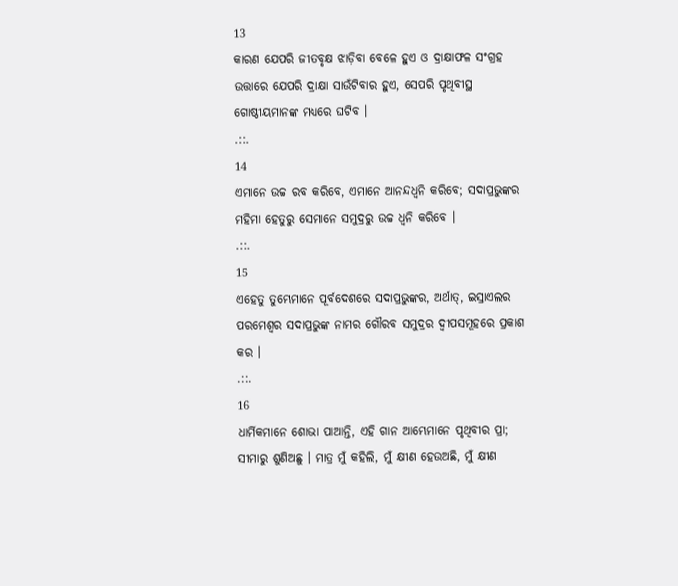13
କାରଣ ଯେପରି ଜୀତବୃକ୍ଷ ଝାଡ଼ିବା ବେଳେ ହୁଏ ଓ ଦ୍ରାକ୍ଷାଫଳ ସଂଗ୍ରହ ଉତ୍ତାରେ ଯେପରି ଦ୍ରାକ୍ଷା ସାଉଁଟିବାର ହୁଏ, ସେପରି ପୃଥିବୀସ୍ଥ ଗୋଷ୍ଠୀୟମାନଙ୍କ ମଧ୍ୟରେ ଘଟିବ ।
.::.
14
ଏମାନେ ଉଚ୍ଚ ରବ କରିବେ, ଏମାନେ ଆନନ୍ଦଧ୍ଵନି କରିବେ; ସଦାପ୍ରଭୁଙ୍କର ମହିମା ହେତୁରୁ ସେମାନେ ସମୁଦ୍ରରୁ ଉଚ୍ଚ ଧ୍ଵନି କରିବେ ।
.::.
15
ଏହେତୁ ତୁମ୍ଭେମାନେ ପୂର୍ବଦେଶରେ ସଦାପ୍ରଭୁଙ୍କର, ଅର୍ଥାତ୍, ଇସ୍ରାଏଲର ପରମେଶ୍ଵର ସଦାପ୍ରଭୁଙ୍କ ନାମର ଗୌରବ ସମୁଦ୍ରର ଦ୍ଵୀପସମୂହରେ ପ୍ରକାଶ କର ।
.::.
16
ଧାର୍ମିକମାନେ ଶୋଭା ପାଆନ୍ତି, ଏହି ଗାନ ଆମ୍ଭେମାନେ ପୃଥିବୀର ପ୍ରା; ସୀମାରୁ ଶୁଣିଅଛୁ । ମାତ୍ର ମୁଁ କହିଲି, ମୁଁ କ୍ଷୀଣ ହେଉଅଛି, ମୁଁ କ୍ଷୀଣ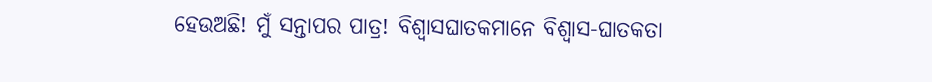ହେଉଅଛି! ମୁଁ ସନ୍ତାପର ପାତ୍ର! ବିଶ୍ଵାସଘାତକମାନେ ବିଶ୍ଵାସ-ଘାତକତା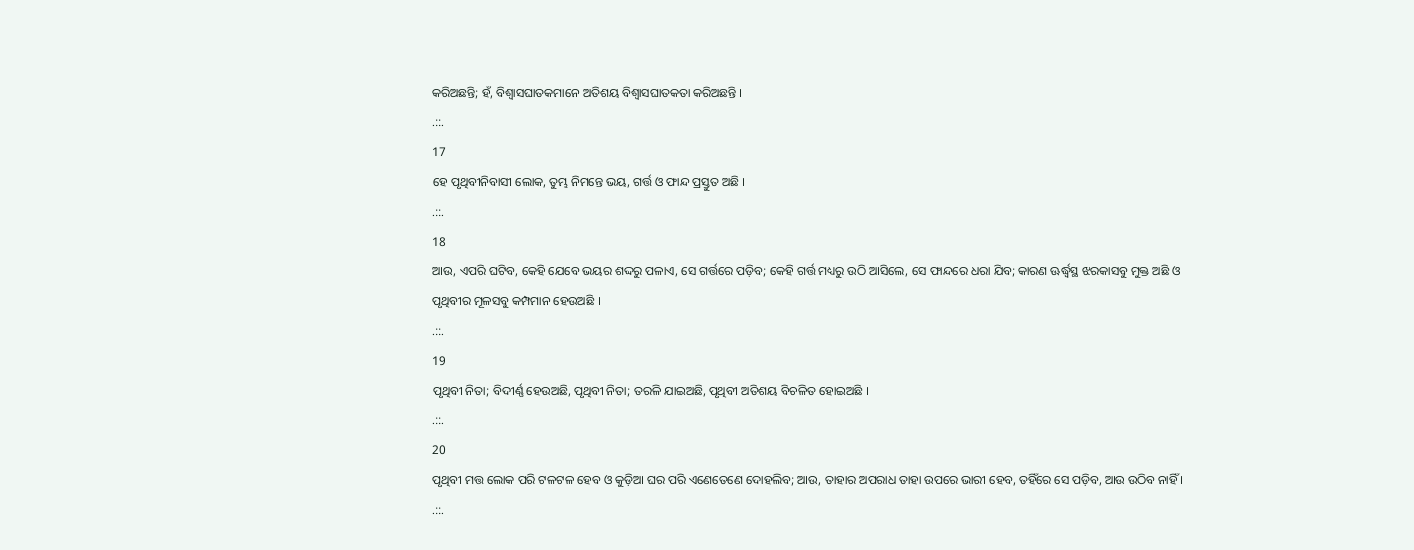କରିଅଛନ୍ତି; ହଁ, ବିଶ୍ଵାସଘାତକମାନେ ଅତିଶୟ ବିଶ୍ଵାସଘାତକତା କରିଅଛନ୍ତି ।
.::.
17
ହେ ପୃଥିବୀନିବାସୀ ଲୋକ, ତୁମ୍ଭ ନିମନ୍ତେ ଭୟ, ଗର୍ତ୍ତ ଓ ଫାନ୍ଦ ପ୍ରସ୍ତୁତ ଅଛି ।
.::.
18
ଆଉ, ଏପରି ଘଟିବ, କେହି ଯେବେ ଭୟର ଶଦ୍ଦରୁ ପଳାଏ, ସେ ଗର୍ତ୍ତରେ ପଡ଼ିବ; କେହି ଗର୍ତ୍ତ ମଧ୍ୟରୁ ଉଠି ଆସିଲେ, ସେ ଫାନ୍ଦରେ ଧରା ଯିବ; କାରଣ ଊର୍ଦ୍ଧ୍ଵସ୍ଥ ଝରକାସବୁ ମୁକ୍ତ ଅଛି ଓ ପୃଥିବୀର ମୂଳସବୁ କମ୍ପମାନ ହେଉଅଛି ।
.::.
19
ପୃଥିବୀ ନିତା; ବିଦୀର୍ଣ୍ଣ ହେଉଅଛି, ପୃଥିବୀ ନିତା; ତରଳି ଯାଇଅଛି, ପୃଥିବୀ ଅତିଶୟ ବିଚଳିତ ହୋଇଅଛି ।
.::.
20
ପୃଥିବୀ ମତ୍ତ ଲୋକ ପରି ଟଳଟଳ ହେବ ଓ କୁଡ଼ିଆ ଘର ପରି ଏଣେତେଣେ ଦୋହଲିବ; ଆଉ, ତାହାର ଅପରାଧ ତାହା ଉପରେ ଭାରୀ ହେବ, ତହିଁରେ ସେ ପଡ଼ିବ, ଆଉ ଉଠିବ ନାହିଁ ।
.::.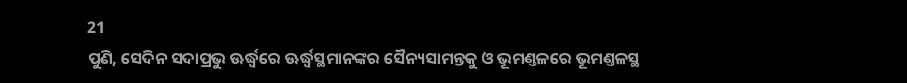21
ପୁଣି, ସେଦିନ ସଦାପ୍ରଭୁ ଊର୍ଦ୍ଧ୍ଵରେ ଊର୍ଦ୍ଧ୍ଵସ୍ଥମାନଙ୍କର ସୈନ୍ୟସାମନ୍ତକୁ ଓ ଭୂମଣ୍ତଳରେ ଭୂମଣ୍ତଳସ୍ଥ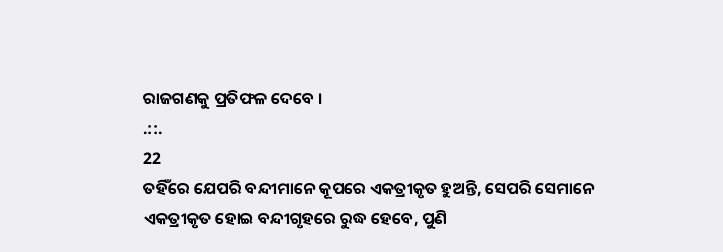ରାଜଗଣକୁ ପ୍ରତିଫଳ ଦେବେ ।
.::.
22
ତହିଁରେ ଯେପରି ବନ୍ଦୀମାନେ କୂପରେ ଏକତ୍ରୀକୃତ ହୁଅନ୍ତି, ସେପରି ସେମାନେ ଏକତ୍ରୀକୃତ ହୋଇ ବନ୍ଦୀଗୃହରେ ରୁଦ୍ଧ ହେବେ, ପୁଣି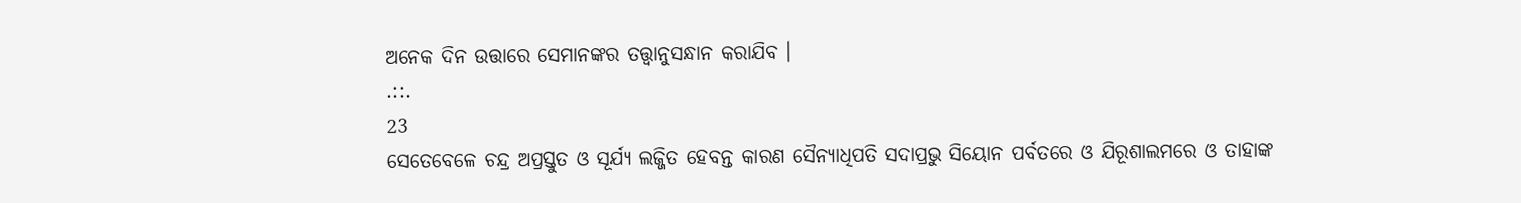ଅନେକ ଦିନ ଉତ୍ତାରେ ସେମାନଙ୍କର ତତ୍ତ୍ଵାନୁସନ୍ଧାନ କରାଯିବ ।
.::.
23
ସେତେବେଳେ ଚନ୍ଦ୍ର ଅପ୍ରସ୍ତୁତ ଓ ସୂର୍ଯ୍ୟ ଲଜ୍ଜିତ ହେବନ୍ତ କାରଣ ସୈନ୍ୟାଧିପତି ସଦାପ୍ରଭୁ ସିୟୋନ ପର୍ବତରେ ଓ ଯିରୂଶାଲମରେ ଓ ତାହାଙ୍କ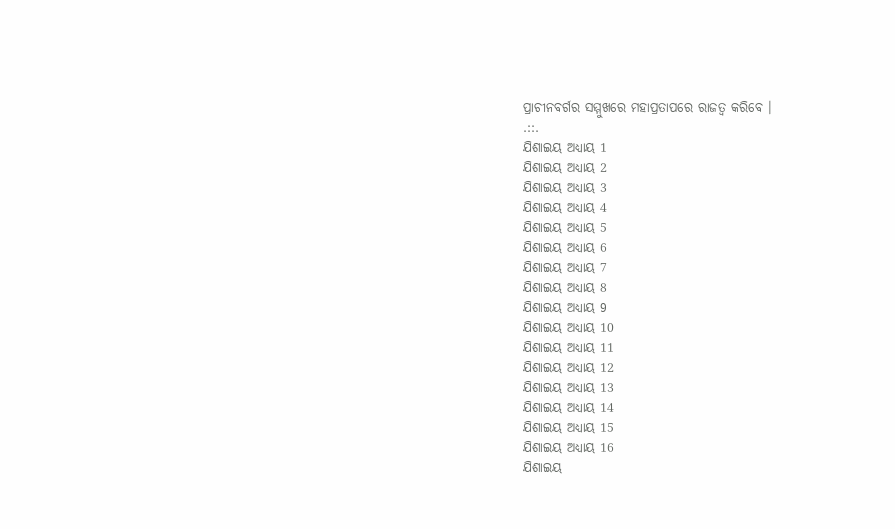ପ୍ରାଚୀନବର୍ଗର ସମ୍ମୁଖରେ ମହାପ୍ରତାପରେ ରାଜତ୍ଵ କରିବେ ।
.::.
ଯିଶାଇୟ ଅଧ୍ୟାୟ 1
ଯିଶାଇୟ ଅଧ୍ୟାୟ 2
ଯିଶାଇୟ ଅଧ୍ୟାୟ 3
ଯିଶାଇୟ ଅଧ୍ୟାୟ 4
ଯିଶାଇୟ ଅଧ୍ୟାୟ 5
ଯିଶାଇୟ ଅଧ୍ୟାୟ 6
ଯିଶାଇୟ ଅଧ୍ୟାୟ 7
ଯିଶାଇୟ ଅଧ୍ୟାୟ 8
ଯିଶାଇୟ ଅଧ୍ୟାୟ 9
ଯିଶାଇୟ ଅଧ୍ୟାୟ 10
ଯିଶାଇୟ ଅଧ୍ୟାୟ 11
ଯିଶାଇୟ ଅଧ୍ୟାୟ 12
ଯିଶାଇୟ ଅଧ୍ୟାୟ 13
ଯିଶାଇୟ ଅଧ୍ୟାୟ 14
ଯିଶାଇୟ ଅଧ୍ୟାୟ 15
ଯିଶାଇୟ ଅଧ୍ୟାୟ 16
ଯିଶାଇୟ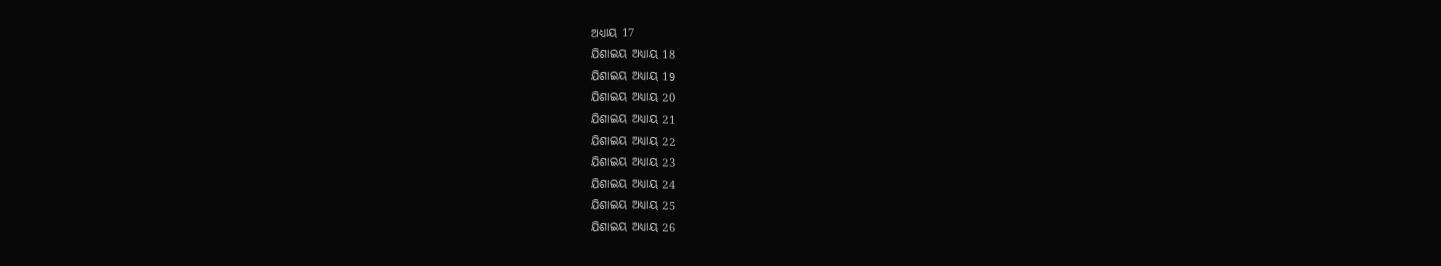ଅଧ୍ୟାୟ 17
ଯିଶାଇୟ ଅଧ୍ୟାୟ 18
ଯିଶାଇୟ ଅଧ୍ୟାୟ 19
ଯିଶାଇୟ ଅଧ୍ୟାୟ 20
ଯିଶାଇୟ ଅଧ୍ୟାୟ 21
ଯିଶାଇୟ ଅଧ୍ୟାୟ 22
ଯିଶାଇୟ ଅଧ୍ୟାୟ 23
ଯିଶାଇୟ ଅଧ୍ୟାୟ 24
ଯିଶାଇୟ ଅଧ୍ୟାୟ 25
ଯିଶାଇୟ ଅଧ୍ୟାୟ 26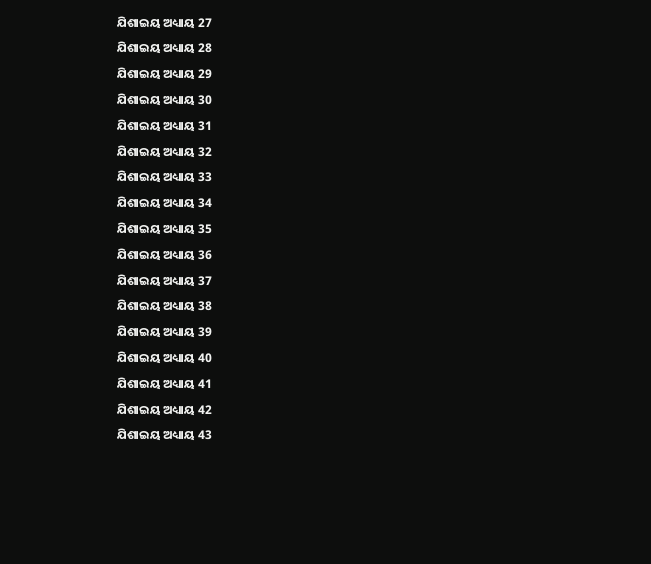ଯିଶାଇୟ ଅଧ୍ୟାୟ 27
ଯିଶାଇୟ ଅଧ୍ୟାୟ 28
ଯିଶାଇୟ ଅଧ୍ୟାୟ 29
ଯିଶାଇୟ ଅଧ୍ୟାୟ 30
ଯିଶାଇୟ ଅଧ୍ୟାୟ 31
ଯିଶାଇୟ ଅଧ୍ୟାୟ 32
ଯିଶାଇୟ ଅଧ୍ୟାୟ 33
ଯିଶାଇୟ ଅଧ୍ୟାୟ 34
ଯିଶାଇୟ ଅଧ୍ୟାୟ 35
ଯିଶାଇୟ ଅଧ୍ୟାୟ 36
ଯିଶାଇୟ ଅଧ୍ୟାୟ 37
ଯିଶାଇୟ ଅଧ୍ୟାୟ 38
ଯିଶାଇୟ ଅଧ୍ୟାୟ 39
ଯିଶାଇୟ ଅଧ୍ୟାୟ 40
ଯିଶାଇୟ ଅଧ୍ୟାୟ 41
ଯିଶାଇୟ ଅଧ୍ୟାୟ 42
ଯିଶାଇୟ ଅଧ୍ୟାୟ 43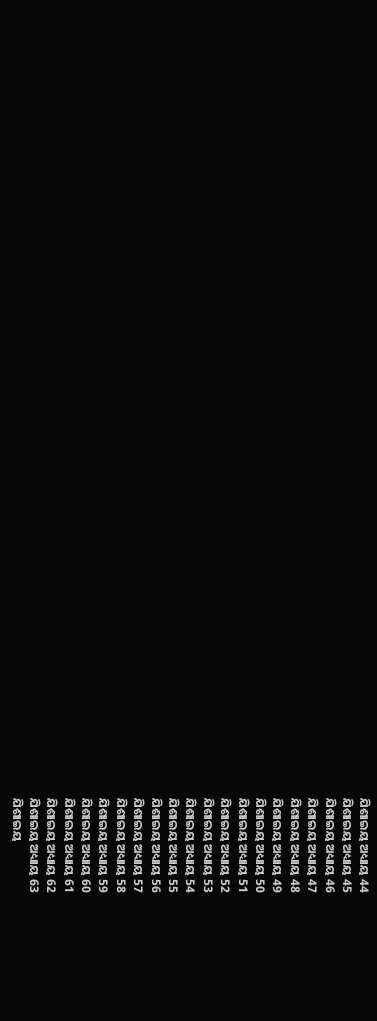ଯିଶାଇୟ ଅଧ୍ୟାୟ 44
ଯିଶାଇୟ ଅଧ୍ୟାୟ 45
ଯିଶାଇୟ ଅଧ୍ୟାୟ 46
ଯିଶାଇୟ ଅଧ୍ୟାୟ 47
ଯିଶାଇୟ ଅଧ୍ୟାୟ 48
ଯିଶାଇୟ ଅଧ୍ୟାୟ 49
ଯିଶାଇୟ ଅଧ୍ୟାୟ 50
ଯିଶାଇୟ ଅଧ୍ୟାୟ 51
ଯିଶାଇୟ ଅଧ୍ୟାୟ 52
ଯିଶାଇୟ ଅଧ୍ୟାୟ 53
ଯିଶାଇୟ ଅଧ୍ୟାୟ 54
ଯିଶାଇୟ ଅଧ୍ୟାୟ 55
ଯିଶାଇୟ ଅଧ୍ୟାୟ 56
ଯିଶାଇୟ ଅଧ୍ୟାୟ 57
ଯିଶାଇୟ ଅଧ୍ୟାୟ 58
ଯିଶାଇୟ ଅଧ୍ୟାୟ 59
ଯିଶାଇୟ ଅଧ୍ୟାୟ 60
ଯିଶାଇୟ ଅଧ୍ୟାୟ 61
ଯିଶାଇୟ ଅଧ୍ୟାୟ 62
ଯିଶାଇୟ ଅଧ୍ୟାୟ 63
ଯିଶାଇୟ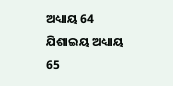ଅଧ୍ୟାୟ 64
ଯିଶାଇୟ ଅଧ୍ୟାୟ 65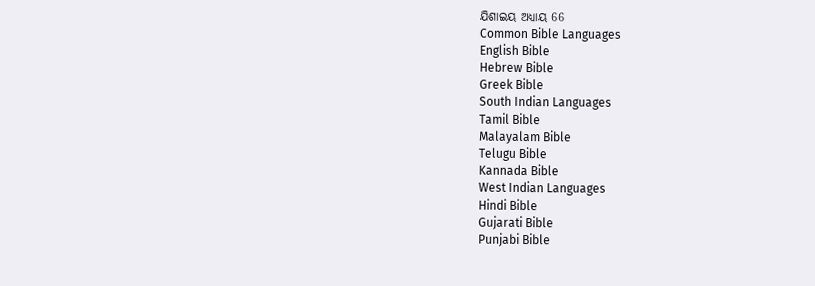ଯିଶାଇୟ ଅଧ୍ୟାୟ 66
Common Bible Languages
English Bible
Hebrew Bible
Greek Bible
South Indian Languages
Tamil Bible
Malayalam Bible
Telugu Bible
Kannada Bible
West Indian Languages
Hindi Bible
Gujarati Bible
Punjabi Bible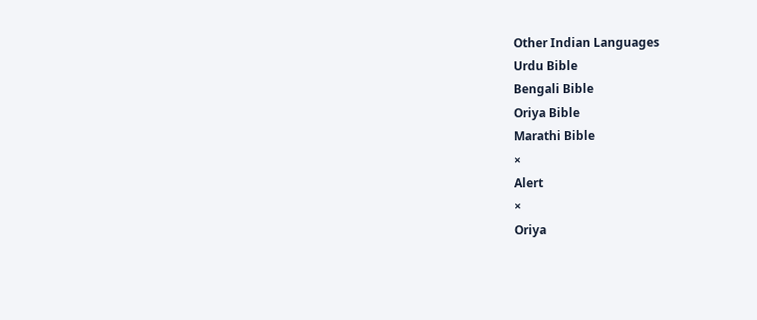Other Indian Languages
Urdu Bible
Bengali Bible
Oriya Bible
Marathi Bible
×
Alert
×
Oriya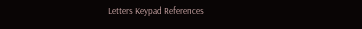Letters Keypad References